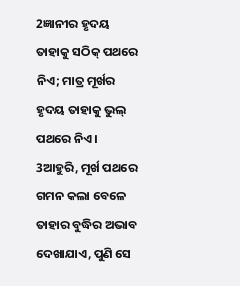2ଜ୍ଞାନୀର ହୃଦୟ ତାହାକୁ ସଠିକ୍ ପଥରେ ନିଏ; ମାତ୍ର ମୂର୍ଖର ହୃଦୟ ତାହାକୁ ଭୁଲ୍ ପଥରେ ନିଏ।
3ଆହୁରି, ମୂର୍ଖ ପଥରେ ଗମନ କଲା ବେଳେ ତାହାର ବୁଦ୍ଧିର ଅଭାବ ଦେଖାଯାଏ, ପୁଣି ସେ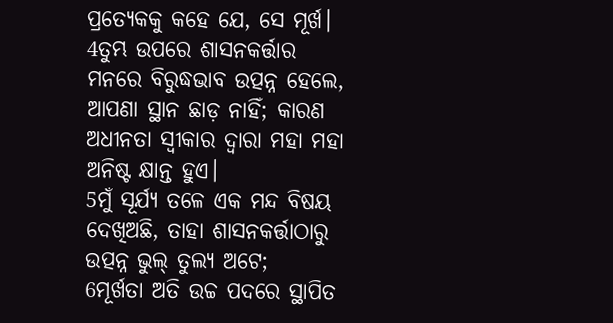ପ୍ରତ୍ୟେକକୁ କହେ ଯେ, ସେ ମୂର୍ଖ।
4ତୁମ୍ଭ ଉପରେ ଶାସନକର୍ତ୍ତାର ମନରେ ବିରୁଦ୍ଧଭାବ ଉତ୍ପନ୍ନ ହେଲେ, ଆପଣା ସ୍ଥାନ ଛାଡ଼ ନାହିଁ; କାରଣ ଅଧୀନତା ସ୍ୱୀକାର ଦ୍ୱାରା ମହା ମହା ଅନିଷ୍ଟ କ୍ଷାନ୍ତ ହୁଏ।
5ମୁଁ ସୂର୍ଯ୍ୟ ତଳେ ଏକ ମନ୍ଦ ବିଷୟ ଦେଖିଅଛି, ତାହା ଶାସନକର୍ତ୍ତାଠାରୁ ଉତ୍ପନ୍ନ ଭୁଲ୍ ତୁଲ୍ୟ ଅଟେ;
6ମୂର୍ଖତା ଅତି ଉଚ୍ଚ ପଦରେ ସ୍ଥାପିତ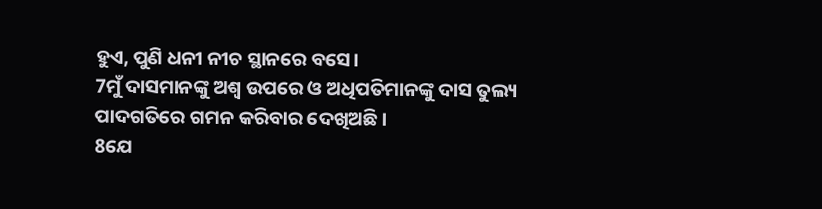ହୁଏ, ପୁଣି ଧନୀ ନୀଚ ସ୍ଥାନରେ ବସେ।
7ମୁଁ ଦାସମାନଙ୍କୁ ଅଶ୍ୱ ଉପରେ ଓ ଅଧିପତିମାନଙ୍କୁ ଦାସ ତୁଲ୍ୟ ପାଦଗତିରେ ଗମନ କରିବାର ଦେଖିଅଛି।
8ଯେ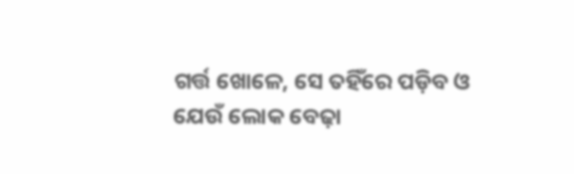ଗର୍ତ୍ତ ଖୋଳେ, ସେ ତହିଁରେ ପଡ଼ିବ ଓ ଯେଉଁ ଲୋକ ବେଢ଼ା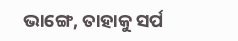ଭାଙ୍ଗେ, ତାହାକୁ ସର୍ପ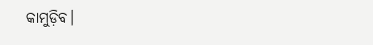କାମୁଡ଼ିବ।